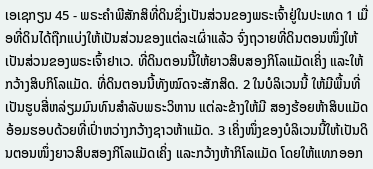ເອເຊກຽນ 45 - ພຣະຄຳພີສັກສິທີ່ດິນຊຶ່ງເປັນສ່ວນຂອງພຣະເຈົ້າຢູ່ໃນປະເທດ 1 ເມື່ອທີ່ດິນໄດ້ຖືກແບ່ງໃຫ້ເປັນສ່ວນຂອງແຕ່ລະເຜົ່າແລ້ວ ຈົ່ງຖວາຍທີ່ດິນຕອນໜຶ່ງໃຫ້ເປັນສ່ວນຂອງພຣະເຈົ້າຢາເວ. ທີ່ດິນຕອນນີ້ໃຫ້ຍາວສິບສອງກິໂລແມັດເຄິ່ງ ແລະໃຫ້ກວ້າງສິບກິໂລແມັດ. ທີ່ດິນຕອນນີ້ທັງໝົດຈະສັກສິດ. 2 ໃນບໍລິເວນນີ້ ໃຫ້ມີພື້ນທີ່ເປັນຮູບສີ່ຫລ່ຽມມົນທົນສຳລັບພຣະວິຫານ ແຕ່ລະຂ້າງໃຫ້ມີ ສອງຮ້ອຍຫ້າສິບແມັດ ອ້ອມຮອບດ້ວຍທີ່ເປົ່າຫວ່າງກວ້າງຊາວຫ້າແມັດ. 3 ເຄິ່ງໜຶ່ງຂອງບໍລິເວນນີ້ໃຫ້ເປັນດິນຕອນໜຶ່ງຍາວສິບສອງກິໂລແມັດເຄິ່ງ ແລະກວ້າງຫ້າກິໂລແມັດ ໂດຍໃຫ້ແທກອອກ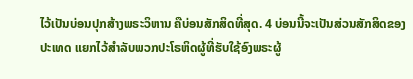ໄວ້ເປັນບ່ອນປຸກສ້າງພຣະວິຫານ ຄືບ່ອນສັກສິດທີ່ສຸດ. 4 ບ່ອນນີ້ຈະເປັນສ່ວນສັກສິດຂອງປະເທດ ແຍກໄວ້ສຳລັບພວກປະໂຣຫິດຜູ້ທີ່ຮັບໃຊ້ອົງພຣະຜູ້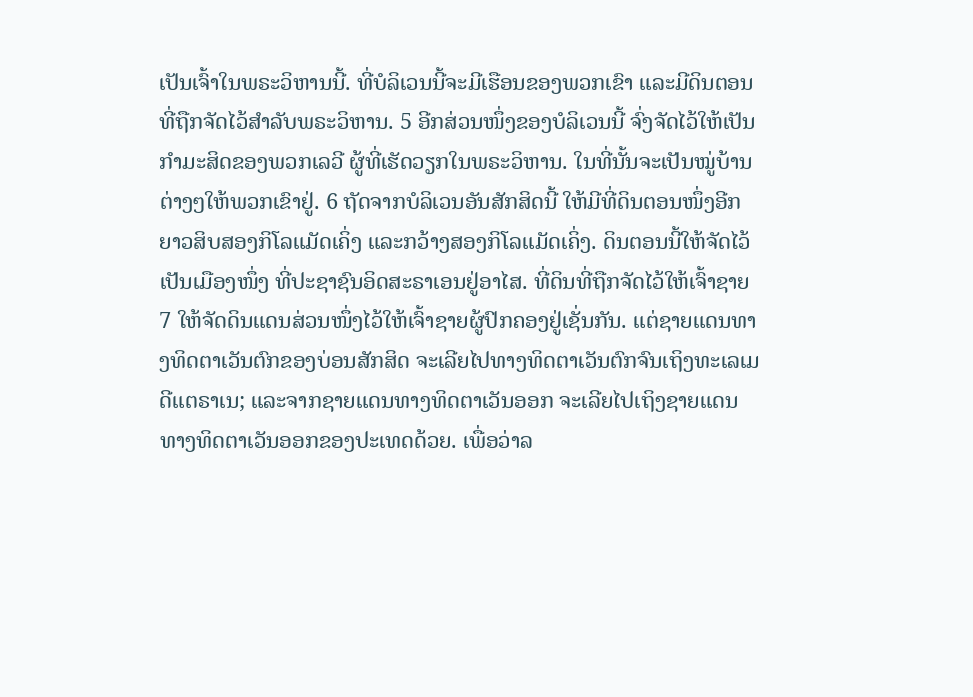ເປັນເຈົ້າໃນພຣະວິຫານນີ້. ທີ່ບໍລິເວນນີ້ຈະມີເຮືອນຂອງພວກເຂົາ ແລະມີດິນຕອນທີ່ຖືກຈັດໄວ້ສຳລັບພຣະວິຫານ. 5 ອີກສ່ວນໜຶ່ງຂອງບໍລິເວນນີ້ ຈົ່ງຈັດໄວ້ໃຫ້ເປັນກຳມະສິດຂອງພວກເລວີ ຜູ້ທີ່ເຮັດວຽກໃນພຣະວິຫານ. ໃນທີ່ນັ້ນຈະເປັນໝູ່ບ້ານຕ່າງໆໃຫ້ພວກເຂົາຢູ່. 6 ຖັດຈາກບໍລິເວນອັນສັກສິດນີ້ ໃຫ້ມີທີ່ດິນຕອນໜຶ່ງອີກ ຍາວສິບສອງກິໂລແມັດເຄິ່ງ ແລະກວ້າງສອງກິໂລແມັດເຄິ່ງ. ດິນຕອນນີ້ໃຫ້ຈັດໄວ້ເປັນເມືອງໜຶ່ງ ທີ່ປະຊາຊົນອິດສະຣາເອນຢູ່ອາໄສ. ທີ່ດິນທີ່ຖືກຈັດໄວ້ໃຫ້ເຈົ້າຊາຍ 7 ໃຫ້ຈັດດິນແດນສ່ວນໜຶ່ງໄວ້ໃຫ້ເຈົ້າຊາຍຜູ້ປົກຄອງຢູ່ເຊັ່ນກັນ. ແຕ່ຊາຍແດນທາງທິດຕາເວັນຕົກຂອງບ່ອນສັກສິດ ຈະເລີຍໄປທາງທິດຕາເວັນຕົກຈົນເຖິງທະເລເມດີແຕຣາເນ; ແລະຈາກຊາຍແດນທາງທິດຕາເວັນອອກ ຈະເລີຍໄປເຖິງຊາຍແດນທາງທິດຕາເວັນອອກຂອງປະເທດດ້ວຍ. ເພື່ອວ່າລ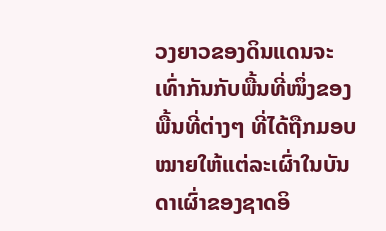ວງຍາວຂອງດິນແດນຈະເທົ່າກັນກັບພື້ນທີ່ໜຶ່ງຂອງພື້ນທີ່ຕ່າງໆ ທີ່ໄດ້ຖືກມອບໝາຍໃຫ້ແຕ່ລະເຜົ່າໃນບັນດາເຜົ່າຂອງຊາດອິ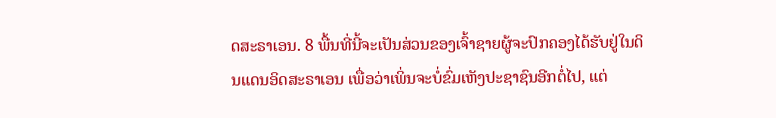ດສະຣາເອນ. 8 ພື້ນທີ່ນີ້ຈະເປັນສ່ວນຂອງເຈົ້າຊາຍຜູ້ຈະປົກຄອງໄດ້ຮັບຢູ່ໃນດິນແດນອິດສະຣາເອນ ເພື່ອວ່າເພິ່ນຈະບໍ່ຂົ່ມເຫັງປະຊາຊົນອີກຕໍ່ໄປ, ແຕ່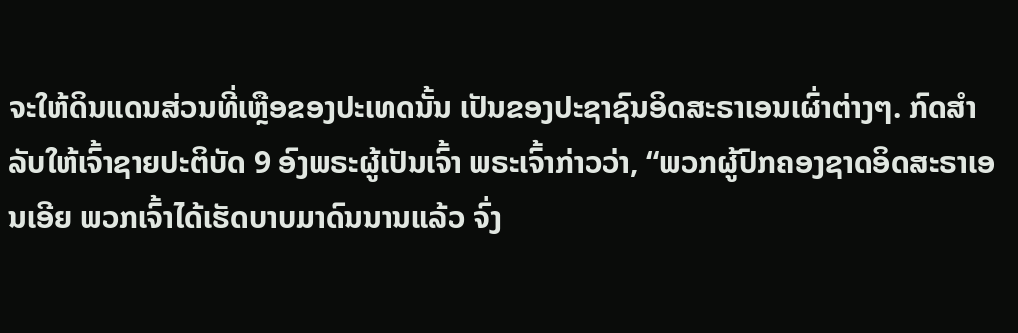ຈະໃຫ້ດິນແດນສ່ວນທີ່ເຫຼືອຂອງປະເທດນັ້ນ ເປັນຂອງປະຊາຊົນອິດສະຣາເອນເຜົ່າຕ່າງໆ. ກົດສຳລັບໃຫ້ເຈົ້າຊາຍປະຕິບັດ 9 ອົງພຣະຜູ້ເປັນເຈົ້າ ພຣະເຈົ້າກ່າວວ່າ, “ພວກຜູ້ປົກຄອງຊາດອິດສະຣາເອນເອີຍ ພວກເຈົ້າໄດ້ເຮັດບາບມາດົນນານແລ້ວ ຈົ່ງ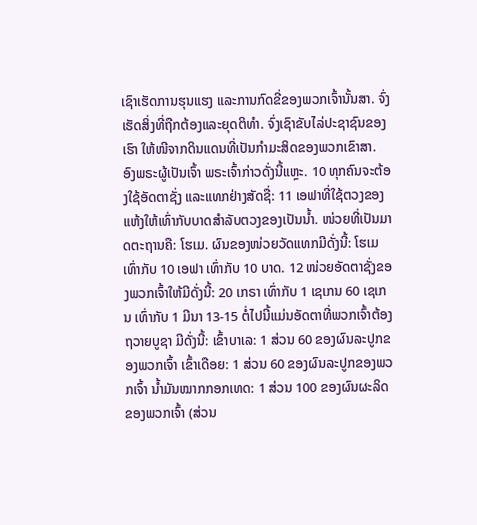ເຊົາເຮັດການຮຸນແຮງ ແລະການກົດຂີ່ຂອງພວກເຈົ້ານັ້ນສາ. ຈົ່ງເຮັດສິ່ງທີ່ຖືກຕ້ອງແລະຍຸດຕິທຳ. ຈົ່ງເຊົາຂັບໄລ່ປະຊາຊົນຂອງເຮົາ ໃຫ້ໜີຈາກດິນແດນທີ່ເປັນກຳມະສິດຂອງພວກເຂົາສາ. ອົງພຣະຜູ້ເປັນເຈົ້າ ພຣະເຈົ້າກ່າວດັ່ງນີ້ແຫຼະ. 10 ທຸກຄົນຈະຕ້ອງໃຊ້ອັດຕາຊັ່ງ ແລະແທກຢ່າງສັດຊື່: 11 ເອຟາທີ່ໃຊ້ຕວງຂອງແຫ້ງໃຫ້ເທົ່າກັບບາດສຳລັບຕວງຂອງເປັນນໍ້າ. ໜ່ວຍທີ່ເປັນມາດຕະຖານຄື: ໂຮເມ. ຜົນຂອງໜ່ວຍວັດແທກມີດັ່ງນີ້: ໂຮເມ ເທົ່າກັບ 10 ເອຟາ ເທົ່າກັບ 10 ບາດ. 12 ໜ່ວຍອັດຕາຊັ່ງຂອງພວກເຈົ້າໃຫ້ມີດັ່ງນີ້: 20 ເກຣາ ເທົ່າກັບ 1 ເຊເກນ 60 ເຊເກນ ເທົ່າກັບ 1 ມີນາ 13-15 ຕໍ່ໄປນີ້ແມ່ນອັດຕາທີ່ພວກເຈົ້າຕ້ອງຖວາຍບູຊາ ມີດັ່ງນີ້: ເຂົ້າບາເລ: 1 ສ່ວນ 60 ຂອງຜົນລະປູກຂອງພວກເຈົ້າ ເຂົ້າເດືອຍ: 1 ສ່ວນ 60 ຂອງຜົນລະປູກຂອງພວກເຈົ້າ ນໍ້າມັນໝາກກອກເທດ: 1 ສ່ວນ 100 ຂອງຜົນຜະລິດຂອງພວກເຈົ້າ (ສ່ວນ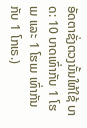ອັດຕາຊັ່ງຕວງນັ້ນໃຫ້ໃຊ້ ບາດ: 10 ບາດເທົ່າກັບ 1 ໂຮເມ ແລະ 1 ໂຮເມ ເທົ່າກັນກັບ 1 ໂກເຣ.)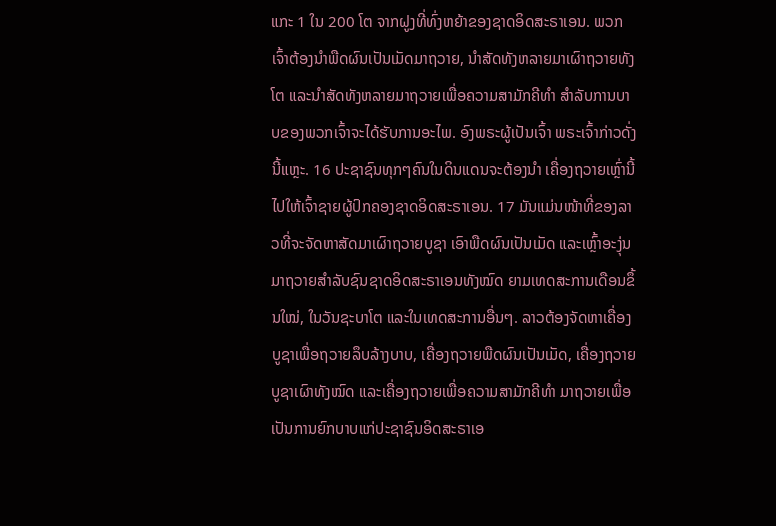ແກະ 1 ໃນ 200 ໂຕ ຈາກຝູງທີ່ທົ່ງຫຍ້າຂອງຊາດອິດສະຣາເອນ. ພວກເຈົ້າຕ້ອງນຳພືດຜົນເປັນເມັດມາຖວາຍ, ນຳສັດທັງຫລາຍມາເຜົາຖວາຍທັງໂຕ ແລະນຳສັດທັງຫລາຍມາຖວາຍເພື່ອຄວາມສາມັກຄີທຳ ສຳລັບການບາບຂອງພວກເຈົ້າຈະໄດ້ຮັບການອະໄພ. ອົງພຣະຜູ້ເປັນເຈົ້າ ພຣະເຈົ້າກ່າວດັ່ງນີ້ແຫຼະ. 16 ປະຊາຊົນທຸກໆຄົນໃນດິນແດນຈະຕ້ອງນຳ ເຄື່ອງຖວາຍເຫຼົ່ານີ້ ໄປໃຫ້ເຈົ້າຊາຍຜູ້ປົກຄອງຊາດອິດສະຣາເອນ. 17 ມັນແມ່ນໜ້າທີ່ຂອງລາວທີ່ຈະຈັດຫາສັດມາເຜົາຖວາຍບູຊາ ເອົາພືດຜົນເປັນເມັດ ແລະເຫຼົ້າອະງຸ່ນມາຖວາຍສຳລັບຊົນຊາດອິດສະຣາເອນທັງໝົດ ຍາມເທດສະການເດືອນຂຶ້ນໃໝ່, ໃນວັນຊະບາໂຕ ແລະໃນເທດສະການອື່ນໆ. ລາວຕ້ອງຈັດຫາເຄື່ອງບູຊາເພື່ອຖວາຍລຶບລ້າງບາບ, ເຄື່ອງຖວາຍພືດຜົນເປັນເມັດ, ເຄື່ອງຖວາຍບູຊາເຜົາທັງໝົດ ແລະເຄື່ອງຖວາຍເພື່ອຄວາມສາມັກຄີທຳ ມາຖວາຍເພື່ອເປັນການຍົກບາບແກ່ປະຊາຊົນອິດສະຣາເອ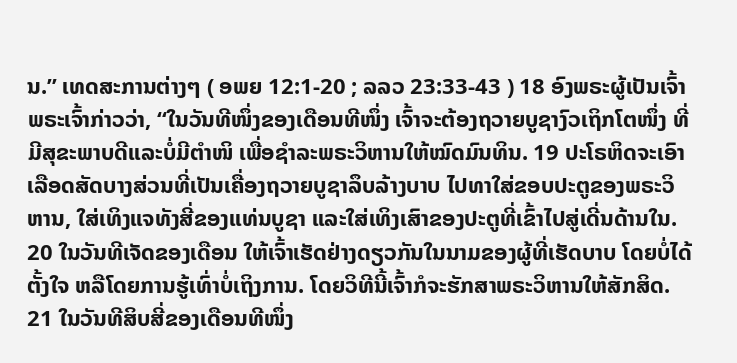ນ.” ເທດສະການຕ່າງໆ ( ອພຍ 12:1-20 ; ລລວ 23:33-43 ) 18 ອົງພຣະຜູ້ເປັນເຈົ້າ ພຣະເຈົ້າກ່າວວ່າ, “ໃນວັນທີໜຶ່ງຂອງເດືອນທີໜຶ່ງ ເຈົ້າຈະຕ້ອງຖວາຍບູຊາງົວເຖິກໂຕໜຶ່ງ ທີ່ມີສຸຂະພາບດີແລະບໍ່ມີຕຳໜິ ເພື່ອຊຳລະພຣະວິຫານໃຫ້ໝົດມົນທິນ. 19 ປະໂຣຫິດຈະເອົາເລືອດສັດບາງສ່ວນທີ່ເປັນເຄື່ອງຖວາຍບູຊາລຶບລ້າງບາບ ໄປທາໃສ່ຂອບປະຕູຂອງພຣະວິຫານ, ໃສ່ເທິງແຈທັງສີ່ຂອງແທ່ນບູຊາ ແລະໃສ່ເທິງເສົາຂອງປະຕູທີ່ເຂົ້າໄປສູ່ເດີ່ນດ້ານໃນ. 20 ໃນວັນທີເຈັດຂອງເດືອນ ໃຫ້ເຈົ້າເຮັດຢ່າງດຽວກັນໃນນາມຂອງຜູ້ທີ່ເຮັດບາບ ໂດຍບໍ່ໄດ້ຕັ້ງໃຈ ຫລືໂດຍການຮູ້ເທົ່າບໍ່ເຖິງການ. ໂດຍວິທີນີ້ເຈົ້າກໍຈະຮັກສາພຣະວິຫານໃຫ້ສັກສິດ. 21 ໃນວັນທີສິບສີ່ຂອງເດືອນທີໜຶ່ງ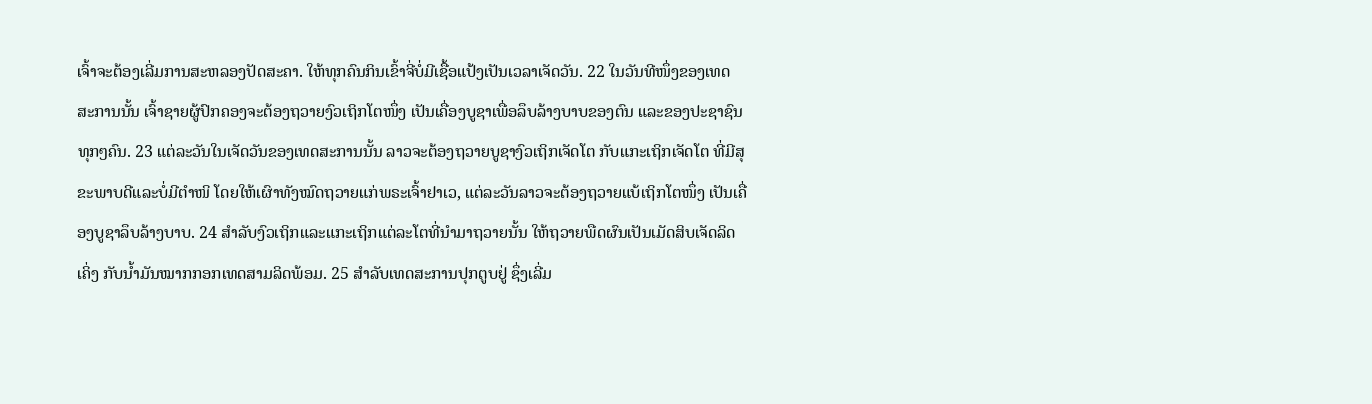ເຈົ້າຈະຕ້ອງເລີ່ມການສະຫລອງປັດສະຄາ. ໃຫ້ທຸກຄົນກິນເຂົ້າຈີ່ບໍ່ມີເຊື້ອແປ້ງເປັນເວລາເຈັດວັນ. 22 ໃນວັນທີໜຶ່ງຂອງເທດສະການນັ້ນ ເຈົ້າຊາຍຜູ້ປົກຄອງຈະຕ້ອງຖວາຍງົວເຖິກໂຕໜຶ່ງ ເປັນເຄື່ອງບູຊາເພື່ອລຶບລ້າງບາບຂອງຕົນ ແລະຂອງປະຊາຊົນທຸກໆຄົນ. 23 ແຕ່ລະວັນໃນເຈັດວັນຂອງເທດສະການນັ້ນ ລາວຈະຕ້ອງຖວາຍບູຊາງົວເຖິກເຈັດໂຕ ກັບແກະເຖິກເຈັດໂຕ ທີ່ມີສຸຂະພາບດີແລະບໍ່ມີຕຳໜິ ໂດຍໃຫ້ເຜົາທັງໝົດຖວາຍແກ່ພຣະເຈົ້າຢາເວ, ແຕ່ລະວັນລາວຈະຕ້ອງຖວາຍແບ້ເຖິກໂຕໜຶ່ງ ເປັນເຄື່ອງບູຊາລຶບລ້າງບາບ. 24 ສຳລັບງົວເຖິກແລະແກະເຖິກແຕ່ລະໂຕທີ່ນຳມາຖວາຍນັ້ນ ໃຫ້ຖວາຍພືດຜົນເປັນເມັດສິບເຈັດລິດເຄິ່ງ ກັບນໍ້າມັນໝາກກອກເທດສາມລິດພ້ອມ. 25 ສຳລັບເທດສະການປຸກຕູບຢູ່ ຊຶ່ງເລີ່ມ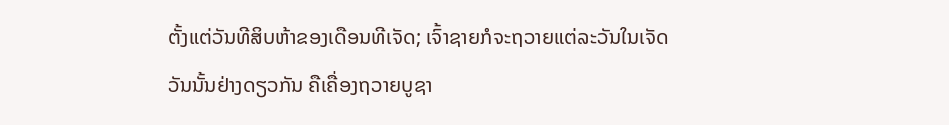ຕັ້ງແຕ່ວັນທີສິບຫ້າຂອງເດືອນທີເຈັດ; ເຈົ້າຊາຍກໍຈະຖວາຍແຕ່ລະວັນໃນເຈັດວັນນັ້ນຢ່າງດຽວກັນ ຄືເຄື່ອງຖວາຍບູຊາ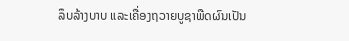ລຶບລ້າງບາບ ແລະເຄື່ອງຖວາຍບູຊາພືດຜົນເປັນ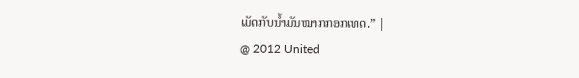ເມັດກັບນໍ້າມັນໝາກກອກເທດ.” |
@ 2012 United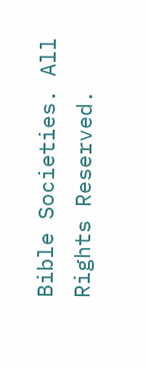Bible Societies. All Rights Reserved.